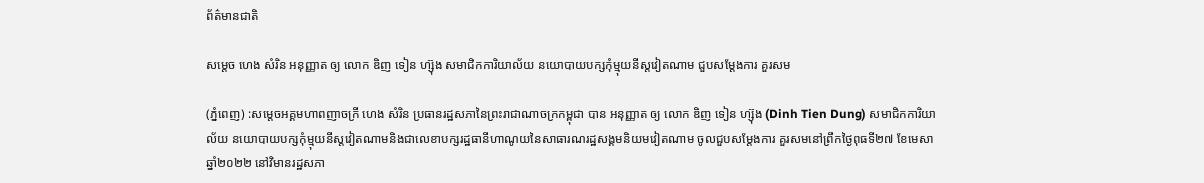ព័ត៌មានជាតិ

សម្តេច ហេង សំរិន អនុញ្ញាត ឲ្យ លោក ឌិញ ទៀន ហ្ស៊ុង សមាជិកការិយាល័យ នយោបាយបក្សកុំម្មុយនីស្តវៀតណាម ជួបសម្តែងការ គួរសម

(ភ្នំពេញ) :សម្តេចអគ្គមហាពញាចក្រី ហេង សំរិន ប្រធានរដ្ឋសភានៃព្រះរាជាណាចក្រកម្ពុជា បាន អនុញ្ញាត ឲ្យ លោក ឌិញ ទៀន ហ្ស៊ុង (Dinh Tien Dung) សមាជិកការិយាល័យ នយោបាយបក្សកុំម្មុយនីស្តវៀតណាមនិងជាលេខាបក្សរដ្ឋធានីហាណូយនៃសាធារណរដ្ឋសង្គមនិយមវៀតណាម ចូលជួបសម្តែងការ គួរសមនៅព្រឹកថ្ងៃពុធទី២៧ ខែមេសា ឆ្នាំ២០២២ នៅវិមានរដ្ឋសភា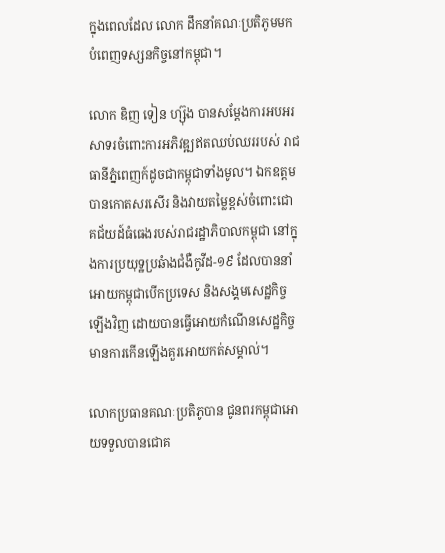ក្នុងពេលដែល លោក ដឹកនាំគណៈប្រតិភូមមកបំពេញទស្សនកិច្ចនៅកម្ពុជា។

លោក ឌិញ ទៀន ហ្ស៊ុង បានសម្តែងការអបអរសាទរចំពោះការអភិវឌ្ឍឥតឈប់ឈររបស់ រាជធានីភ្នំពេញក៍ដូចជាកម្ពុជាទាំងមូល។ ឯកឧត្តមបានកោតសរសើរ និងវាយតម្លៃខ្ពស់ចំពោះជោគជ័យដ៍ធំធេងរបស់រាជរដ្ឋាភិបាលកម្ពុជា នៅក្នុងការប្រយុទ្ឋប្រឆំាងជំងឺកូវីដ-១៩ ដែលបាននាំអោយកម្ពុជាបើកប្រទេស និងសង្គមសេដ្ឋកិច្ចឡើងវិញ ដោយបានធ្វើអោយកំណើនសេដ្ឋកិច្ចមានការកើនឡើងគួរអោយកត់សម្គាល់។

លោកប្រធានគណៈប្រតិភូបាន ជូនពរកម្ពុជាអោយទទួលបានជោគ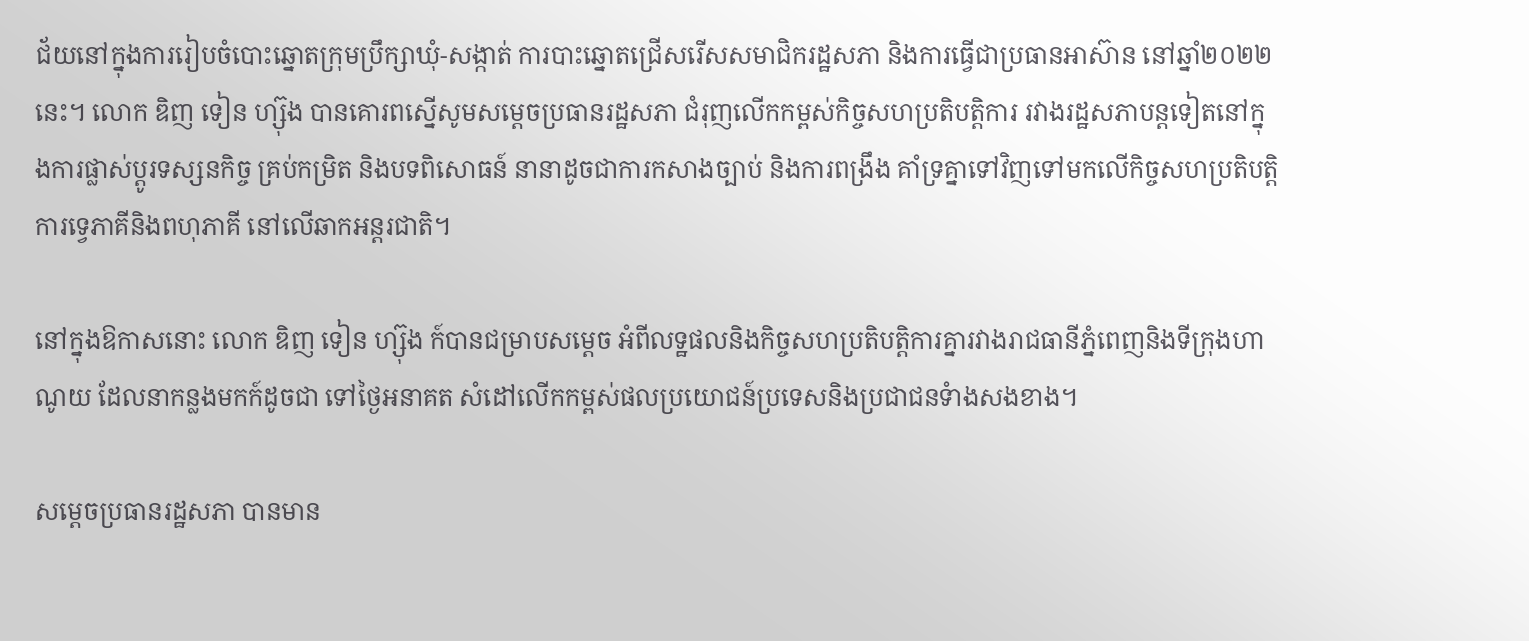ជ័យនៅក្នុងការរៀបចំបោះឆ្នោតក្រុមប្រឹក្សាឃុំ-សង្កាត់ ការបាះឆ្នោតជ្រើសរើសសមាជិករដ្ឋសភា និងការធ្វើជាប្រធានអាស៊ាន នៅឆ្នាំ២០២២នេះ។ លោក ឌិញ ទៀន ហ្ស៊ុង បានគោរពស្នើសូមសម្តេចប្រធានរដ្ឋសភា ជំរុញលើកកម្ពស់កិច្ចសហប្រតិបត្តិការ រវាងរដ្ឋសភាបន្តទៀតនៅក្នុងការផ្លាស់ប្តូរទស្សនកិច្ច គ្រប់កម្រិត និងបទពិសោធន៍ នានាដូចជាការកសាងច្បាប់ និងការពង្រឹង គាំទ្រគ្នាទៅវិញទៅមកលើកិច្ចសហប្រតិបត្តិការទ្វេភាគីនិងពហុភាគី នៅលើឆាកអន្តរជាតិ។

នៅក្នុងឱកាសនោះ លោក ឌិញ ទៀន ហ្ស៊ុង ក៍បានជម្រាបសម្តេច អំពីលទ្ឋផលនិងកិច្ចសហប្រតិបត្តិការគ្នារវាងរាជធានីភ្នំពេញនិងទីក្រុងហាណូយ ដែលនាកន្លងមកក៍ដូចជា ទៅថ្ងៃអនាគត សំដៅលើកកម្ពស់ផលប្រយោជន៍ប្រទេសនិងប្រជាជនទំាងសងខាង។

សម្តេចប្រធានរដ្ឋសភា បានមាន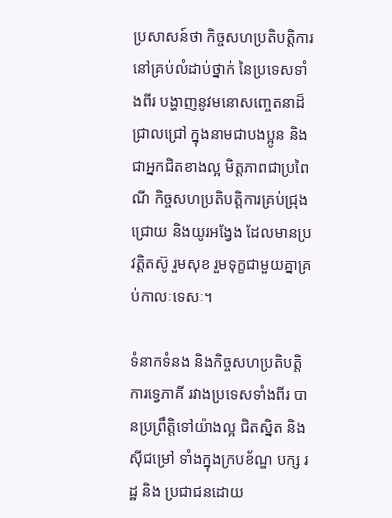ប្រសាសន៍ថា កិច្ចសហប្រតិបត្តិការនៅគ្រប់លំដាប់ថ្នាក់ នៃប្រទេសទាំងពីរ បង្ហាញនូវមនោសញ្ចេតនាដ៏ជ្រាលជ្រៅ ក្នុងនាមជាបងប្អូន និងជាអ្នកជិតខាងល្អ មិត្តភាពជាប្រពៃណី កិច្ចសហប្រតិបត្តិការគ្រប់ជ្រុងជ្រោយ និងយូរអង្វែង ដែលមានប្រវត្តិតស៊ូ រួមសុខ រួមទុក្ខជាមួយគ្នាគ្រប់កាលៈទេសៈ។

ទំនាកទំនង និងកិច្ចសហប្រតិបត្តិការទ្វេភាគី រវាងប្រទេសទាំងពីរ បានប្រព្រឹត្តិទៅយ៉ាងល្អ ជិតស្និត និងស៊ីជម្រៅ ទាំងក្នុងក្របខ័ណ្ឌ បក្ស រដ្ឋ និង ប្រជាជនដោយ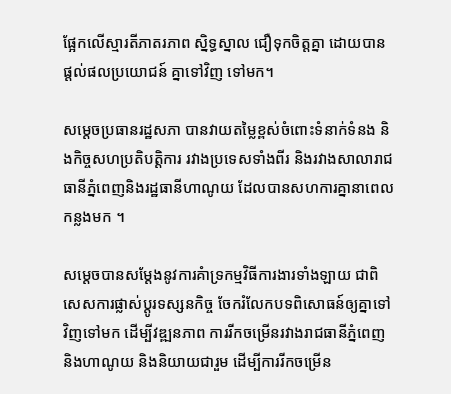ផ្អែកលើស្មារតីភាតរភាព ស្និទ្ធស្នាល ជឿទុកចិត្តគ្នា ដោយបានផ្តល់ផលប្រយោជន៍ គ្នាទៅវិញ ទៅមក។

សម្តេចប្រធានរដ្ឋសភា បានវាយតម្លៃខ្ពស់ចំពោះទំនាក់ទំនង និងកិច្ចសហប្រតិបត្តិការ រវាងប្រទេសទាំងពីរ និងរវាងសាលារាជធានីភ្នំពេញនិងរដ្ឋធានីហាណូយ ដែលបានសហការគ្នានាពេលកន្លងមក ។

សម្តេចបានសម្តែងនូវការគំាទ្រកម្មវិធីការងារទាំងឡាយ ជាពិសេសការផ្លាស់ប្តូរទស្សនកិច្ច ចែករំលែកបទពិសោធន៍ឲ្យគ្នាទៅវិញទៅមក ដើម្បីវឌ្ឍនភាព ការរីកចម្រើនរវាងរាជធានីភ្នំពេញ និងហាណូយ និងនិយាយជារួម ដើម្បីការរីកចម្រើន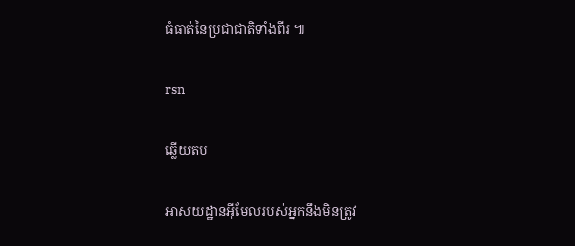ធំធាត់នៃប្រជាជាតិទាំងពីរ ៕

rsn

ឆ្លើយតប

អាសយដ្ឋានអ៊ីមែលរបស់អ្នកនឹងមិនត្រូវ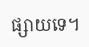ផ្សាយទេ។